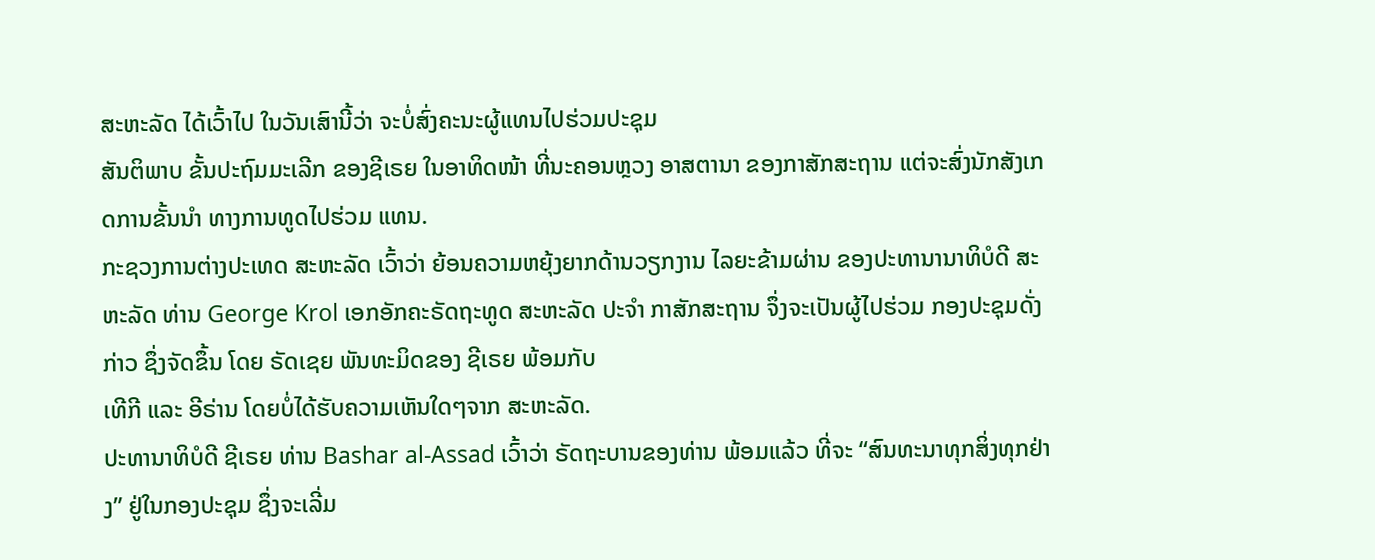ສະຫະລັດ ໄດ້ເວົ້າໄປ ໃນວັນເສົານີ້ວ່າ ຈະບໍ່ສົ່ງຄະນະຜູ້ແທນໄປຮ່ວມປະຊຸມ
ສັນຕິພາບ ຂັ້ນປະຖົມມະເລີກ ຂອງຊີເຣຍ ໃນອາທິດໜ້າ ທີ່ນະຄອນຫຼວງ ອາສຕານາ ຂອງກາສັກສະຖານ ແຕ່ຈະສົ່ງນັກສັງເກດການຂັ້ນນຳ ທາງການທູດໄປຮ່ວມ ແທນ.
ກະຊວງການຕ່າງປະເທດ ສະຫະລັດ ເວົ້າວ່າ ຍ້ອນຄວາມຫຍຸ້ງຍາກດ້ານວຽກງານ ໄລຍະຂ້າມຜ່ານ ຂອງປະທານານາທິບໍດີ ສະຫະລັດ ທ່ານ George Krol ເອກອັກຄະຣັດຖະທູດ ສະຫະລັດ ປະຈຳ ກາສັກສະຖານ ຈຶ່ງຈະເປັນຜູ້ໄປຮ່ວມ ກອງປະຊຸມດັ່ງກ່າວ ຊຶ່ງຈັດຂຶ້ນ ໂດຍ ຣັດເຊຍ ພັນທະມິດຂອງ ຊີເຣຍ ພ້ອມກັບ
ເທີກີ ແລະ ອີຣ່ານ ໂດຍບໍ່ໄດ້ຮັບຄວາມເຫັນໃດໆຈາກ ສະຫະລັດ.
ປະທານາທິບໍດີ ຊີເຣຍ ທ່ານ Bashar al-Assad ເວົ້າວ່າ ຣັດຖະບານຂອງທ່ານ ພ້ອມແລ້ວ ທີ່ຈະ “ສົນທະນາທຸກສິ່ງທຸກຢ່າງ” ຢູ່ໃນກອງປະຊຸມ ຊຶ່ງຈະເລີ່ມ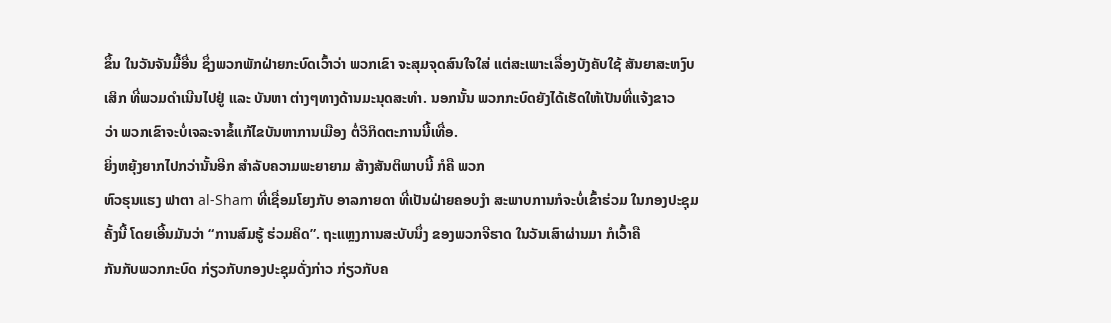ຂຶ້ນ ໃນວັນຈັນມື້ອື່ນ ຊຶ່ງພວກພັກຝ່າຍກະບົດເວົ້າວ່າ ພວກເຂົາ ຈະສຸມຈຸດສົນໃຈໃສ່ ແຕ່ສະເພາະເລື່ອງບັງຄັບໃຊ້ ສັນຍາສະຫງົບເສິກ ທີ່ພວມດຳເນີນໄປຢູ່ ແລະ ບັນຫາ ຕ່າງໆທາງດ້ານມະນຸດສະທຳ. ນອກນັ້ນ ພວກກະບົດຍັງໄດ້ເຮັດໃຫ້ເປັນທີ່ແຈ້ງຂາວ
ວ່າ ພວກເຂົາຈະບໍ່ເຈລະຈາຂໍ້ແກ້ໄຂບັນຫາການເມືອງ ຕໍ່ວິກິດຕະການນີ້ເທື່ອ.
ຍິ່ງຫຍຸ້ງຍາກໄປກວ່ານັ້ນອີກ ສຳລັບຄວາມພະຍາຍາມ ສ້າງສັນຕິພາບນີ້ ກໍຄື ພວກ
ຫົວຮຸນແຮງ ຟາຕາ al-Sham ທີ່ເຊື່ອມໂຍງກັບ ອາລກາຍດາ ທີ່ເປັນຝ່າຍຄອບງຳ ສະພາບການກໍຈະບໍ່ເຂົ້າຮ່ວມ ໃນກອງປະຊຸມຄັ້ງນີ້ ໂດຍເອີ້ນມັນວ່າ “ການສົມຮູ້ ຮ່ວມຄິດ”. ຖະແຫຼງການສະບັບນຶ່ງ ຂອງພວກຈີຮາດ ໃນວັນເສົາຜ່ານມາ ກໍເວົ້າຄື
ກັນກັບພວກກະບົດ ກ່ຽວກັບກອງປະຊຸມດັ່ງກ່າວ ກ່ຽວກັບຄ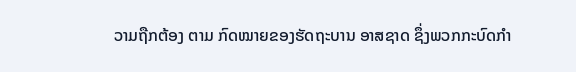ວາມຖືກຕ້ອງ ຕາມ ກົດໝາຍຂອງຮັດຖະບານ ອາສຊາດ ຊຶ່ງພວກກະບົດກຳ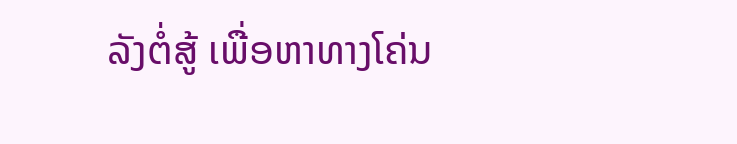ລັງຕໍ່ສູ້ ເພື່ອຫາທາງໂຄ່ນ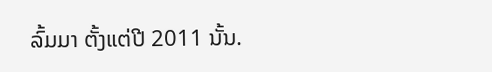ລົ້ມມາ ຕັ້ງແຕ່ປີ 2011 ນັ້ນ.